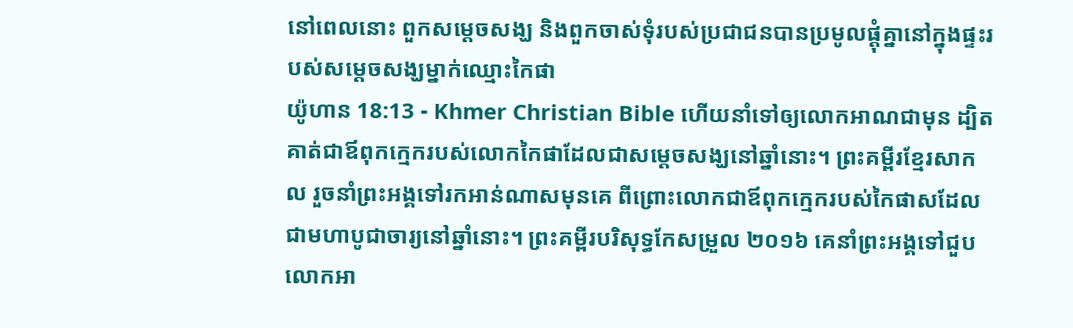នៅពេលនោះ ពួកសម្ដេចសង្ឃ និងពួកចាស់ទុំរបស់ប្រជាជនបានប្រមូលផ្ដុំគ្នានៅក្នុងផ្ទះរបស់សម្ដេចសង្ឃម្នាក់ឈ្មោះកៃផា
យ៉ូហាន 18:13 - Khmer Christian Bible ហើយនាំទៅឲ្យលោកអាណជាមុន ដ្បិតគាត់ជាឪពុកក្មេករបស់លោកកៃផាដែលជាសម្តេចសង្ឃនៅឆ្នាំនោះ។ ព្រះគម្ពីរខ្មែរសាកល រួចនាំព្រះអង្គទៅរកអាន់ណាសមុនគេ ពីព្រោះលោកជាឪពុកក្មេករបស់កៃផាសដែលជាមហាបូជាចារ្យនៅឆ្នាំនោះ។ ព្រះគម្ពីរបរិសុទ្ធកែសម្រួល ២០១៦ គេនាំព្រះអង្គទៅជួបលោកអា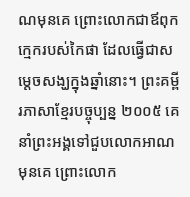ណមុនគេ ព្រោះលោកជាឪពុកក្មេករបស់កៃផា ដែលធ្វើជាសម្តេចសង្ឃក្នុងឆ្នាំនោះ។ ព្រះគម្ពីរភាសាខ្មែរបច្ចុប្បន្ន ២០០៥ គេនាំព្រះអង្គទៅជួបលោកអាណមុនគេ ព្រោះលោក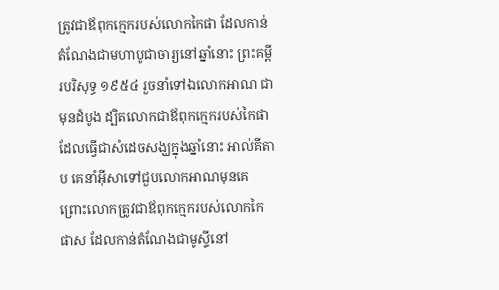ត្រូវជាឪពុកក្មេករបស់លោកកៃផា ដែលកាន់តំណែងជាមហាបូជាចារ្យនៅឆ្នាំនោះ ព្រះគម្ពីរបរិសុទ្ធ ១៩៥៤ រួចនាំទៅឯលោកអាណ ជាមុនដំបូង ដ្បិតលោកជាឪពុកក្មេករបស់កៃផា ដែលធ្វើជាសំដេចសង្ឃក្នុងឆ្នាំនោះ អាល់គីតាប គេនាំអ៊ីសាទៅជួបលោកអាណមុនគេ ព្រោះលោកត្រូវជាឪពុកក្មេករបស់លោកកៃផាស ដែលកាន់តំណែងជាមូស្ទីនៅ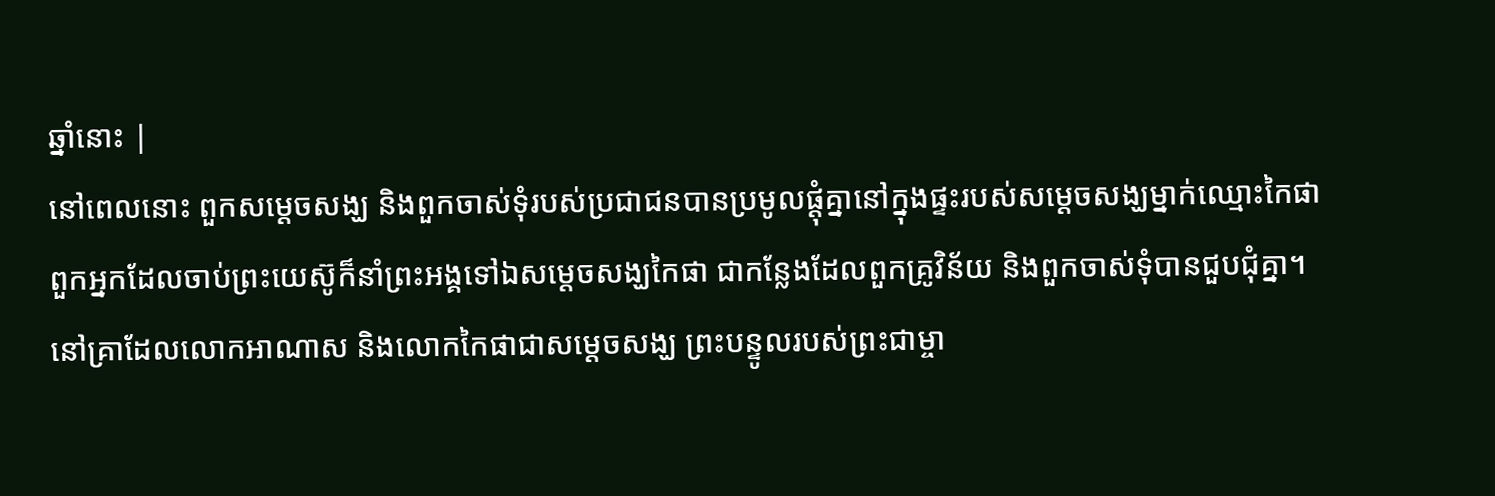ឆ្នាំនោះ |
នៅពេលនោះ ពួកសម្ដេចសង្ឃ និងពួកចាស់ទុំរបស់ប្រជាជនបានប្រមូលផ្ដុំគ្នានៅក្នុងផ្ទះរបស់សម្ដេចសង្ឃម្នាក់ឈ្មោះកៃផា
ពួកអ្នកដែលចាប់ព្រះយេស៊ូក៏នាំព្រះអង្គទៅឯសម្ដេចសង្ឃកៃផា ជាកន្លែងដែលពួកគ្រូវិន័យ និងពួកចាស់ទុំបានជួបជុំគ្នា។
នៅគ្រាដែលលោកអាណាស និងលោកកៃផាជាសម្ដេចសង្ឃ ព្រះបន្ទូលរបស់ព្រះជាម្ចា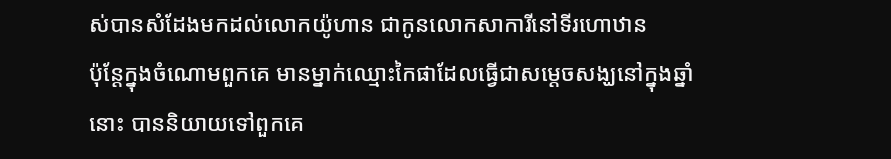ស់បានសំដែងមកដល់លោកយ៉ូហាន ជាកូនលោកសាការីនៅទីរហោឋាន
ប៉ុន្ដែក្នុងចំណោមពួកគេ មានម្នាក់ឈ្មោះកៃផាដែលធ្វើជាសម្តេចសង្ឃនៅក្នុងឆ្នាំនោះ បាននិយាយទៅពួកគេ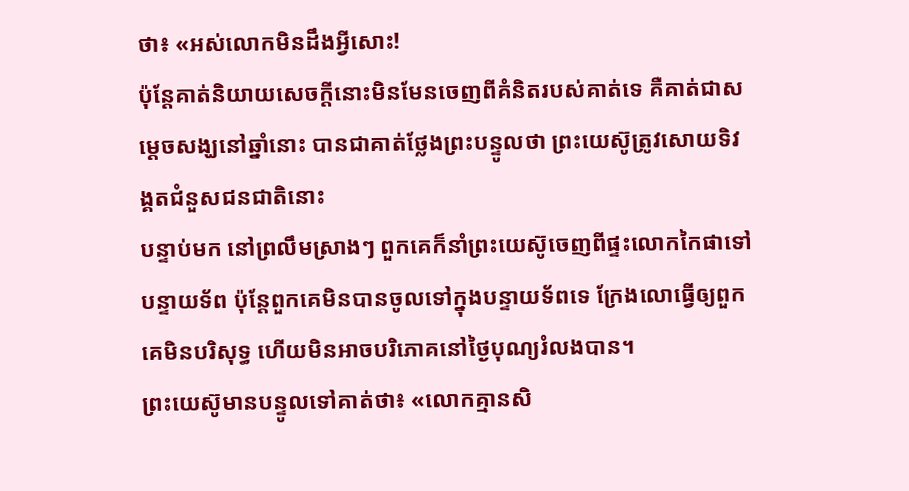ថា៖ «អស់លោកមិនដឹងអ្វីសោះ!
ប៉ុន្ដែគាត់និយាយសេចក្ដីនោះមិនមែនចេញពីគំនិតរបស់គាត់ទេ គឺគាត់ជាសម្តេចសង្ឃនៅឆ្នាំនោះ បានជាគាត់ថ្លែងព្រះបន្ទូលថា ព្រះយេស៊ូត្រូវសោយទិវង្គតជំនួសជនជាតិនោះ
បន្ទាប់មក នៅព្រលឹមស្រាងៗ ពួកគេក៏នាំព្រះយេស៊ូចេញពីផ្ទះលោកកៃផាទៅបន្ទាយទ័ព ប៉ុន្ដែពួកគេមិនបានចូលទៅក្នុងបន្ទាយទ័ពទេ ក្រែងលោធ្វើឲ្យពួកគេមិនបរិសុទ្ធ ហើយមិនអាចបរិភោគនៅថ្ងៃបុណ្យរំលងបាន។
ព្រះយេស៊ូមានបន្ទូលទៅគាត់ថា៖ «លោកគ្មានសិ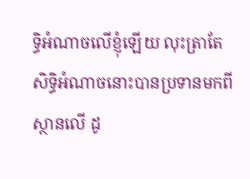ទ្ធិអំណាចលើខ្ញុំឡើយ លុះត្រាតែសិទ្ធិអំណាចនោះបានប្រទានមកពីស្ថានលើ ដូ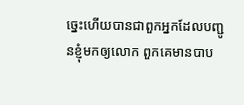ច្នេះហើយបានជាពួកអ្នកដែលបញ្ជូនខ្ញុំមកឲ្យលោក ពួកគេមានបាប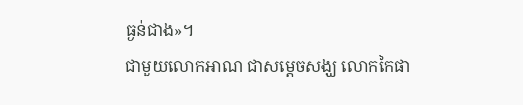ធ្ងន់ជាង»។
ជាមួយលោកអាណ ជាសម្ដេចសង្ឃ លោកកៃផា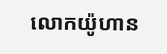លោកយ៉ូហាន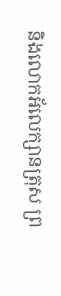និងលោកអ័លេក្សានត្រុស ព្រ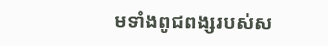មទាំងពូជពង្សរបស់ស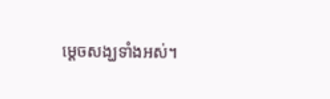ម្ដេចសង្ឃទាំងអស់។